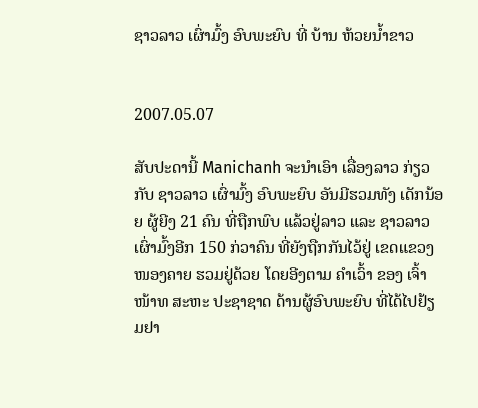ຊາວລາວ ເຜົ່າມົ້ງ ອົບພະຍົບ ທີ່ ບ້ານ ຫ້ວຍນ້ຳຂາວ


2007.05.07

ສັບປະດານີ້ Manichanh ຈະນໍາເອົາ ເລື່ອງລາວ ກ່ຽວກັບ ຊາວລາວ ເຜົ່າມົ້ງ ອົບພະຍົບ ອັນມີຮວມທັງ ເດັກນ້ອຍ ຜູ້ຍີງ 21 ຄົນ ທີ່ຖືກພົບ ແລ້ວຢູ່ລາວ ແລະ ຊາວລາວ ເຜົ່າມົ້ງອີກ 150 ກ່ວາຄົນ ທີ່ຍັງຖືກກັນໄວ້ຢູ່ ເຂດແຂວງ ໜອງຄາຍ ຮວມຢູ່ດ້ວຍ ໂດຍອີງຕາມ ຄໍາເວົ້າ ຂອງ ເຈົ້າໜ້າທ ສະຫະ ປະຊາຊາດ ດ້ານຜູ້ອົບພະຍົບ ທີ່ໄດ້ໄປຢ້ຽມຢາ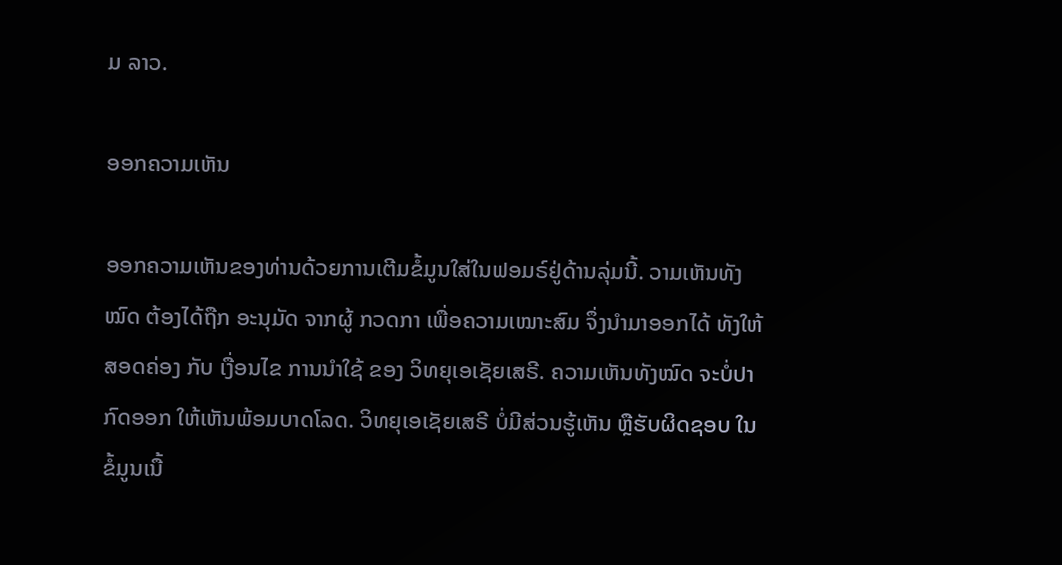ມ ລາວ.

ອອກຄວາມເຫັນ

ອອກຄວາມເຫັນຂອງທ່ານດ້ວຍການເຕີມຂໍ້ມູນໃສ່ໃນຟອມຣ໌ຢູ່ດ້ານລຸ່ມນີ້. ວາມເຫັນທັງໝົດ ຕ້ອງໄດ້ຖືກ ອະນຸມັດ ຈາກຜູ້ ກວດກາ ເພື່ອຄວາມເໝາະສົມ ຈຶ່ງນໍາມາອອກໄດ້ ທັງໃຫ້ສອດຄ່ອງ ກັບ ເງື່ອນໄຂ ການນຳໃຊ້ ຂອງ ວິທຍຸເອເຊັຍເສຣີ. ຄວາມເຫັນທັງໝົດ ຈະບໍ່ປາກົດອອກ ໃຫ້ເຫັນພ້ອມບາດໂລດ. ວິທຍຸເອເຊັຍເສຣີ ບໍ່ມີສ່ວນຮູ້ເຫັນ ຫຼືຮັບຜິດຊອບ ໃນຂໍ້ມູນເນື້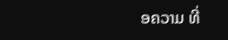ອຄວາມ ທີ່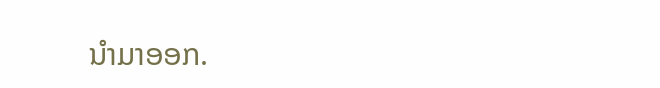ນໍາມາອອກ.